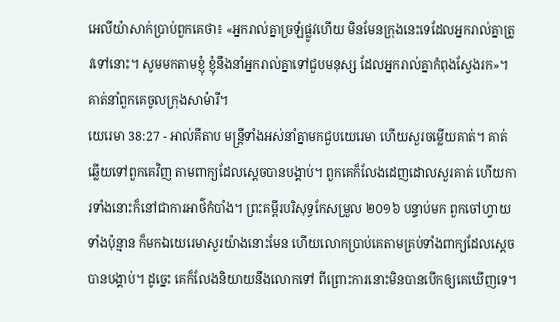អេលីយ៉ាសាក់ប្រាប់ពួកគេថា៖ «អ្នករាល់គ្នាច្រឡំផ្លូវហើយ មិនមែនក្រុងនេះទេដែលអ្នករាល់គ្នាត្រូវទៅនោះ។ សូមមកតាមខ្ញុំ ខ្ញុំនឹងនាំអ្នករាល់គ្នាទៅជួបមនុស្ស ដែលអ្នករាល់គ្នាកំពុងស្វែងរក»។ គាត់នាំពួកគេចូលក្រុងសាម៉ារី។
យេរេមា 38:27 - អាល់គីតាប មន្ត្រីទាំងអស់នាំគ្នាមកជួបយេរេមា ហើយសួរចម្លើយគាត់។ គាត់ឆ្លើយទៅពួកគេវិញ តាមពាក្យដែលស្ដេចបានបង្គាប់។ ពួកគេក៏លែងដេញដោលសួរគាត់ ហើយការទាំងនោះក៏នៅជាការអាថ៌កំបាំង។ ព្រះគម្ពីរបរិសុទ្ធកែសម្រួល ២០១៦ បន្ទាប់មក ពួកចៅហ្វាយទាំងប៉ុន្មាន ក៏មកឯយេរេមាសួរយ៉ាងនោះមែន ហើយលោកប្រាប់គេតាមគ្រប់ទាំងពាក្យដែលស្តេចបានបង្គាប់។ ដូច្នេះ គេក៏លែងនិយាយនឹងលោកទៅ ពីព្រោះការនោះមិនបានបើកឲ្យគេឃើញទេ។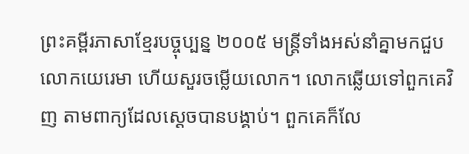ព្រះគម្ពីរភាសាខ្មែរបច្ចុប្បន្ន ២០០៥ មន្ត្រីទាំងអស់នាំគ្នាមកជួបលោកយេរេមា ហើយសួរចម្លើយលោក។ លោកឆ្លើយទៅពួកគេវិញ តាមពាក្យដែលស្ដេចបានបង្គាប់។ ពួកគេក៏លែ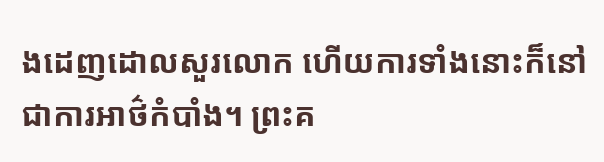ងដេញដោលសួរលោក ហើយការទាំងនោះក៏នៅជាការអាថ៌កំបាំង។ ព្រះគ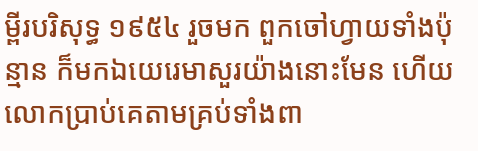ម្ពីរបរិសុទ្ធ ១៩៥៤ រួចមក ពួកចៅហ្វាយទាំងប៉ុន្មាន ក៏មកឯយេរេមាសួរយ៉ាងនោះមែន ហើយលោកប្រាប់គេតាមគ្រប់ទាំងពា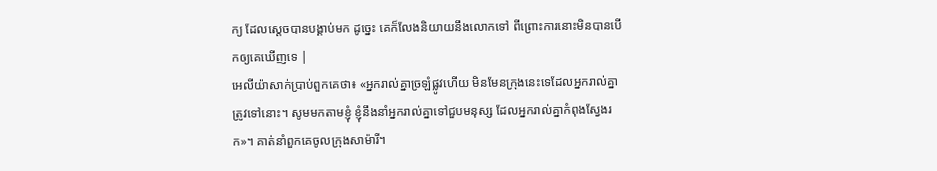ក្យ ដែលស្តេចបានបង្គាប់មក ដូច្នេះ គេក៏លែងនិយាយនឹងលោកទៅ ពីព្រោះការនោះមិនបានបើកឲ្យគេឃើញទេ |
អេលីយ៉ាសាក់ប្រាប់ពួកគេថា៖ «អ្នករាល់គ្នាច្រឡំផ្លូវហើយ មិនមែនក្រុងនេះទេដែលអ្នករាល់គ្នាត្រូវទៅនោះ។ សូមមកតាមខ្ញុំ ខ្ញុំនឹងនាំអ្នករាល់គ្នាទៅជួបមនុស្ស ដែលអ្នករាល់គ្នាកំពុងស្វែងរក»។ គាត់នាំពួកគេចូលក្រុងសាម៉ារី។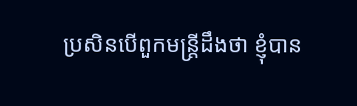ប្រសិនបើពួកមន្ត្រីដឹងថា ខ្ញុំបាន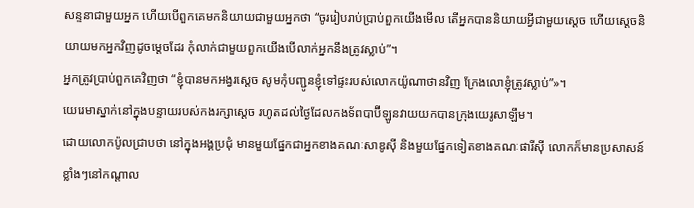សន្ទនាជាមួយអ្នក ហើយបើពួកគេមកនិយាយជាមួយអ្នកថា “ចូររៀបរាប់ប្រាប់ពួកយើងមើល តើអ្នកបាននិយាយអ្វីជាមួយស្ដេច ហើយស្ដេចនិយាយមកអ្នកវិញដូចម្ដេចដែរ កុំលាក់ជាមួយពួកយើងបើលាក់អ្នកនឹងត្រូវស្លាប់”។
អ្នកត្រូវប្រាប់ពួកគេវិញថា “ខ្ញុំបានមកអង្វរស្ដេច សូមកុំបញ្ជូនខ្ញុំទៅផ្ទះរបស់លោកយ៉ូណាថានវិញ ក្រែងលោខ្ញុំត្រូវស្លាប់”»។
យេរេមាស្នាក់នៅក្នុងបន្ទាយរបស់កងរក្សាស្ដេច រហូតដល់ថ្ងៃដែលកងទ័ពបាប៊ីឡូនវាយយកបានក្រុងយេរូសាឡឹម។
ដោយលោកប៉ូលជ្រាបថា នៅក្នុងអង្គប្រជុំ មានមួយផ្នែកជាអ្នកខាងគណៈសាឌូស៊ី និងមួយផ្នែកទៀតខាងគណៈផារីស៊ី លោកក៏មានប្រសាសន៍ខ្លាំងៗនៅកណ្ដាល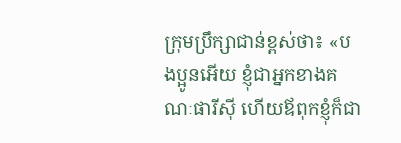ក្រុមប្រឹក្សាជាន់ខ្ពស់ថា៖ «បងប្អូនអើយ ខ្ញុំជាអ្នកខាងគណៈផារីស៊ី ហើយឪពុកខ្ញុំក៏ជា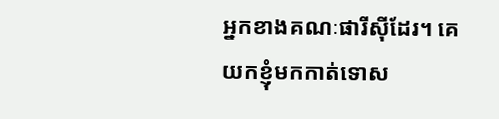អ្នកខាងគណៈផារីស៊ីដែរ។ គេយកខ្ញុំមកកាត់ទោស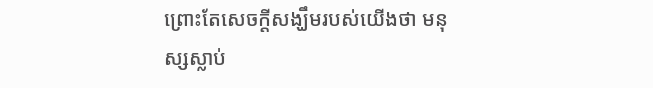ព្រោះតែសេចក្ដីសង្ឃឹមរបស់យើងថា មនុស្សស្លាប់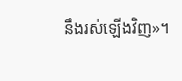នឹងរស់ឡើងវិញ»។